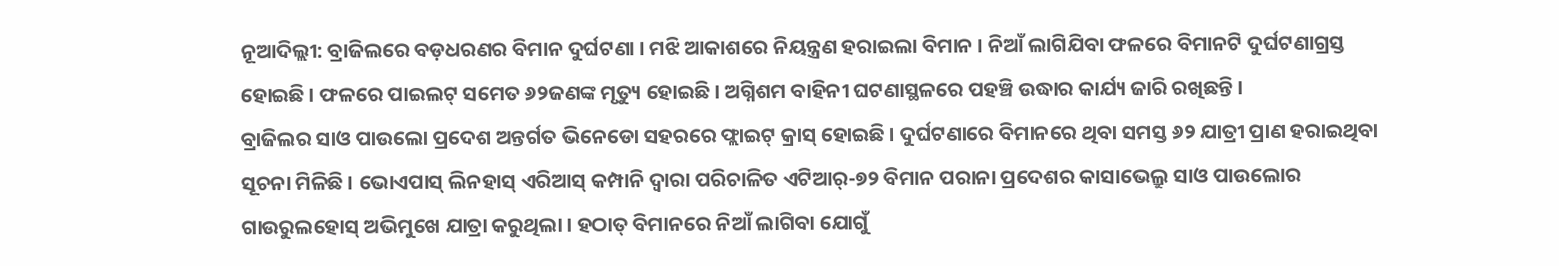ନୂଆଦିଲ୍ଲୀ: ବ୍ରାଜିଲରେ ବଡ଼ଧରଣର ବିମାନ ଦୁର୍ଘଟଣା । ମଝି ଆକାଶରେ ନିୟନ୍ତ୍ରଣ ହରାଇଲା ବିମାନ । ନିଆଁ ଲାଗିଯିବା ଫଳରେ ବିମାନଟି ଦୁର୍ଘଟଣାଗ୍ରସ୍ତ ହୋଇଛି । ଫଳରେ ପାଇଲଟ୍ ସମେତ ୬୨ଜଣଙ୍କ ମୃତ୍ୟୁ ହୋଇଛି । ଅଗ୍ନିଶମ ବାହିନୀ ଘଟଣାସ୍ଥଳରେ ପହଞ୍ଚି ଉଦ୍ଧାର କାର୍ଯ୍ୟ ଜାରି ରଖିଛନ୍ତି ।
ବ୍ରାଜିଲର ସାଓ ପାଉଲୋ ପ୍ରଦେଶ ଅନ୍ତର୍ଗତ ଭିନେଡୋ ସହରରେ ଫ୍ଲାଇଟ୍ କ୍ରାସ୍ ହୋଇଛି । ଦୁର୍ଘଟଣାରେ ବିମାନରେ ଥିବା ସମସ୍ତ ୬୨ ଯାତ୍ରୀ ପ୍ରାଣ ହରାଇଥିବା ସୂଚନା ମିଳିଛି । ଭୋଏପାସ୍ ଲିନହାସ୍ ଏରିଆସ୍ କମ୍ପାନି ଦ୍ୱାରା ପରିଚାଳିତ ଏଟିଆର୍-୭୨ ବିମାନ ପରାନା ପ୍ରଦେଶର କାସାଭେଲ୍ରୁ ସାଓ ପାଉଲୋର ଗାଉରୁଲହୋସ୍ ଅଭିମୁଖେ ଯାତ୍ରା କରୁଥିଲା । ହଠାତ୍ ବିମାନରେ ନିଆଁ ଲାଗିବା ଯୋଗୁଁ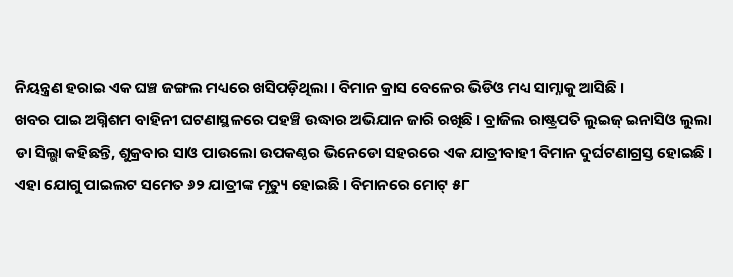ନିୟନ୍ତ୍ରଣ ହରାଇ ଏକ ଘଞ୍ଚ ଜଙ୍ଗଲ ମଧ୍ୟରେ ଖସିପଡ଼ିଥିଲା । ବିମାନ କ୍ରାସ ବେଳେର ଭିଡିଓ ମଧ୍ୟ ସାମ୍ନାକୁ ଆସିଛି ।
ଖବର ପାଇ ଅଗ୍ନିଶମ ବାହିନୀ ଘଟଣାସ୍ଥଳରେ ପହଞ୍ଚି ଉଦ୍ଧାର ଅଭିଯାନ ଜାରି ରଖିଛି । ବ୍ରାଜିଲ ରାଷ୍ଟ୍ରପତି ଲୁଇଜ୍ ଇନାସିଓ ଲୁଲା ଡା ସିଲ୍ଭା କହିଛନ୍ତି, ଶୁକ୍ରବାର ସାଓ ପାଉଲୋ ଉପକଣ୍ଠର ଭିନେଡୋ ସହରରେ ଏକ ଯାତ୍ରୀବାହୀ ବିମାନ ଦୁର୍ଘଟଣାଗ୍ରସ୍ତ ହୋଇଛି । ଏହା ଯୋଗୁ ପାଇଲଟ ସମେତ ୬୨ ଯାତ୍ରୀଙ୍କ ମୃତ୍ୟୁ ହୋଇଛି । ବିମାନରେ ମୋଟ୍ ୫୮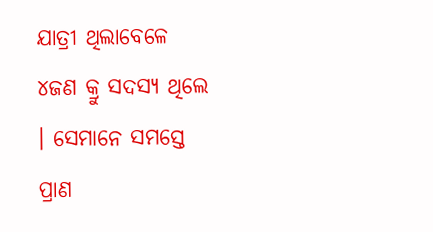ଯାତ୍ରୀ ଥିଲାବେଳେ ୪ଜଣ କ୍ରୁ ସଦସ୍ୟ ଥିଲେ । ସେମାନେ ସମସ୍ତେ ପ୍ରାଣ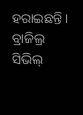ହରାଇଛନ୍ତି । ବ୍ରାଜିଲ୍ର ସିଭିଲ୍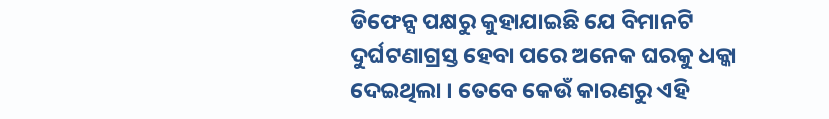ଡିଫେନ୍ସ ପକ୍ଷରୁ କୁହାଯାଇଛି ଯେ ବିମାନଟି ଦୁର୍ଘଟଣାଗ୍ରସ୍ତ ହେବା ପରେ ଅନେକ ଘରକୁ ଧକ୍କା ଦେଇଥିଲା । ତେବେ କେଉଁ କାରଣରୁ ଏହି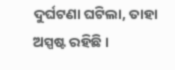ଦୁର୍ଘଟଣା ଘଟିଲା, ତାହା ଅସ୍ପଷ୍ଟ ରହିଛି ।